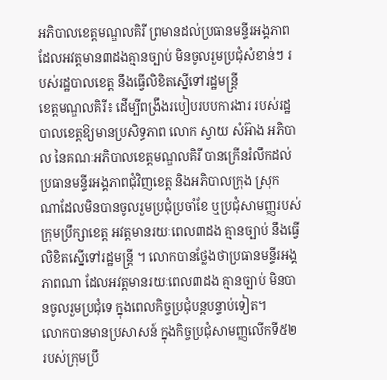អភិបាលខេត្តមណ្ឌលគិរី ព្រមានដល់ប្រធានមន្ទីរអង្គភាព ដែលអវត្តមាន៣ដងគ្មានច្បាប់ មិនចូលរួមប្រជុំសំខាន់ៗ របស់រដ្ឋបាលខេត្ត នឹងធ្វើលិខិតស្នើទៅរដ្ឋមន្រ្តី
ខេត្តមណ្ឌលគិរី៖ ដើម្បីពង្រឹងរបៀបរបបការងារ របស់រដ្ឋបាលខេត្តឱ្យមានប្រសិទ្ធភាព លោក ស្វាយ សំអ៊ាង អភិបាល នៃគណៈអភិបាលខេត្តមណ្ឌលគិរី បានក្រើនរំលឹកដល់ប្រធានមន្ទីរអង្គភាពជុំវិញខេត្ត និងអភិបាលក្រុង ស្រុក ណាដែលមិនបានចូលរួមប្រជុំប្រចាំខែ ឬប្រជុំសាមញ្ញរបស់ក្រុមប្រឹក្សាខេត្ត អវត្តមានរយៈពេល៣ដង គ្មានច្បាប់ នឹងធ្វើលិខិតស្នើទៅរដ្ឋមន្រ្តី ។ លោកបានថ្លែងថាប្រធានមន្ទីរអង្គភាពណា ដែលអវត្តមានរយៈពេល៣ដង គ្មានច្បាប់ មិនបានចូលរួមប្រជុំទេ ក្នុងពេលកិច្ចប្រជុំបន្តបន្ទាប់ទៀត។
លោកបានមានប្រសាសន៍ ក្នុងកិច្ចប្រជុំសាមញ្ញលើកទី៥២ របស់ក្រុមប្រឹ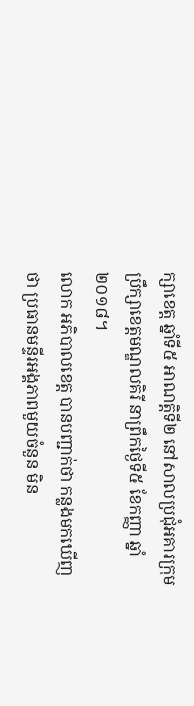ក្សាខេត្ត ឆ្នាំទី៥ អាណត្តិទី២ នៅសាលប្រជុំអគារក្រុមប្រឹក្សាខេត្តមណ្ឌលគិរី នាព្រឹកថ្ងៃទី៥ ខែកញ្ញា ឆ្នាំ២០១៨។
លោក អភិបាលខេត្ត បានបញ្ជាក់ថា កន្លងមកឃើញថា ប្រធានមន្ទីរអង្គភាពមួយចំនួន មិន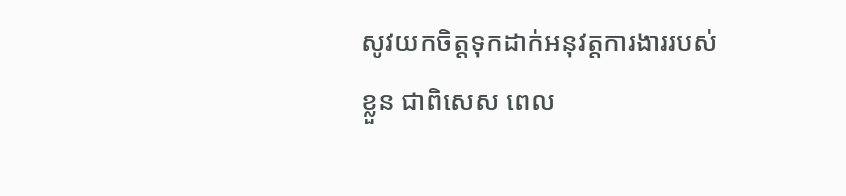សូវយកចិត្តទុកដាក់អនុវត្តការងាររបស់ខ្លួន ជាពិសេស ពេល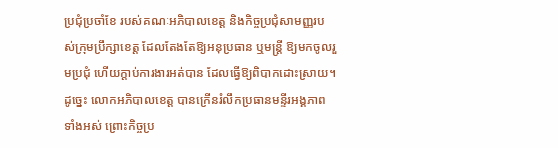ប្រជុំប្រចាំខែ របស់គណៈអភិបាលខេត្ត និងកិច្ចប្រជុំសាមញ្ញរបស់ក្រុមប្រឹក្សាខេត្ត ដែលតែងតែឱ្យអនុប្រធាន ឬមន្រ្តី ឱ្យមកចូលរួមប្រជុំ ហើយក្តាប់ការងារអត់បាន ដែលធ្វើឱ្យពិបាកដោះស្រាយ។ ដូច្នេះ លោកអភិបាលខេត្ត បានក្រើនរំលឹកប្រធានមន្ទីរអង្គភាពទាំងអស់ ព្រោះកិច្ចប្រ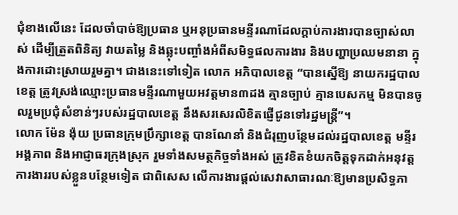ជុំខាងលើនេះ ដែលចាំបាច់ឱ្យប្រធាន ឬអនុប្រធានមន្ទីរណាដែលក្តាប់ការងារបានច្បាស់លាស់ ដើម្បីត្រួតពិនិត្យ វាយតម្លៃ និងឆ្លុះបញ្ចាំងអំពីសមិទ្ធផលការងារ និងបញ្ហាប្រឈមនានា ក្នុងការដោះស្រាយរួមគ្នា។ ជាងនេះទៅទៀត លោក អភិបាលខេត្ត “បានស្នើឱ្យ នាយករដ្ឋបាលខេត្ត ត្រូវស្រង់ឈ្មោះប្រធានមន្ទីរណាមួយអវត្តមាន៣ដង គ្មានច្បាប់ គ្មានបេសកម្ម មិនបានចូលរួមប្រជុំសំខាន់ៗរបស់រដ្ឋបាលខេត្ត នឹងសរសេរលិខិតផ្ញើជូនទៅរដ្ឋមន្រ្តី”។
លោក ម៉ែន ង៉ុយ ប្រធានក្រុមប្រឹក្សាខេត្ត បានណែនាំ និងជំរុញបន្ថែមដល់រដ្ឋបាលខេត្ត មន្ទីរអង្គភាព និងអាជ្ញាធរក្រុងស្រុក រួមទាំងសមត្ថកិច្ចទាំងអស់ ត្រូវខិតខំយកចិត្តទុកដាក់អនុវត្តការងាររបស់ខ្លួនបន្ថែមទៀត ជាពិសេស លើការងារផ្តល់សេវាសាធារណៈឱ្យមានប្រសិទ្ធភា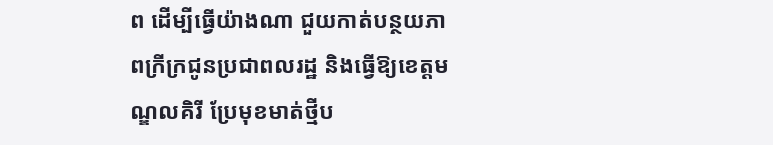ព ដើម្បីធ្វើយ៉ាងណា ជួយកាត់បន្ថយភាពក្រីក្រជូនប្រជាពលរដ្ឋ និងធ្វើឱ្យខេត្តមណ្ឌលគិរី ប្រែមុខមាត់ថ្មីប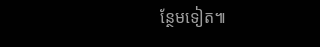ន្ថែមទៀត៕